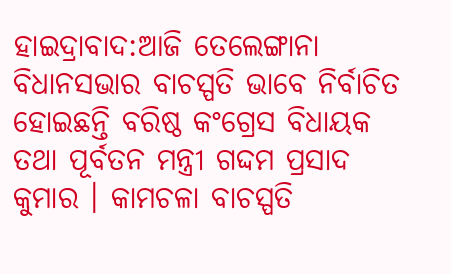ହାଇଦ୍ରାବାଦ:ଆଜି ତେଲେଙ୍ଗାନା ବିଧାନସଭାର ବାଚସ୍ପତି ଭାବେ ନିର୍ବାଚିତ ହୋଇଛନ୍ତି ବରିଷ୍ଠ କଂଗ୍ରେସ ବିଧାୟକ ତଥା ପୂର୍ବତନ ମନ୍ତ୍ରୀ ଗଦ୍ଦମ ପ୍ରସାଦ କୁମାର । କାମଚଳା ବାଚସ୍ପତି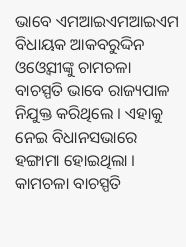ଭାବେ ଏମଆଇଏମଆଇଏମ ବିଧାୟକ ଆକବରୁଦ୍ଦିନ ଓଓ୍ବେସୀଙ୍କୁ ଚାମଚଳା ବାଚସ୍ପତି ଭାବେ ରାଜ୍ୟପାଳ ନିଯୁକ୍ତ କରିଥିଲେ । ଏହାକୁ ନେଇ ବିଧାନସଭାରେ ହଙ୍ଗାମା ହୋଇଥିଲା । କାମଚଳା ବାଚସ୍ପତି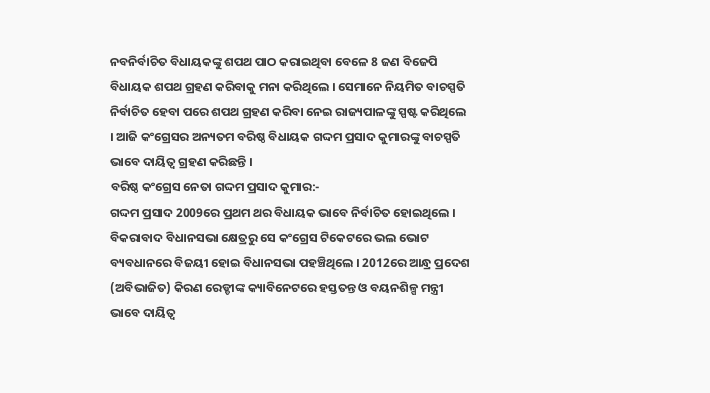ନବନିର୍ବାଚିତ ବିଧାୟକଙ୍କୁ ଶପଥ ପାଠ କରାଇଥିବା ବେଳେ 8 ଜଣ ବିଜେପି ବିଧାୟକ ଶପଥ ଗ୍ରହଣ କରିବାକୁ ମନା କରିଥିଲେ । ସେମାନେ ନିୟମିତ ବାଚସ୍ପତି ନିର୍ବାଚିତ ହେବା ପରେ ଶପଥ ଗ୍ରହଣ କରିବା ନେଇ ରାଜ୍ୟପାଳଙ୍କୁ ସ୍ପଷ୍ଟ କରିଥିଲେ । ଆଜି କଂଗ୍ରେସର ଅନ୍ୟତମ ବରିଷ୍ଠ ବିଧାୟକ ଗଦ୍ଦମ ପ୍ରସାଦ କୁମାରଙ୍କୁ ବାଚସ୍ପତି ଭାବେ ଦାୟିତ୍ବ ଗ୍ରହଣ କରିଛନ୍ତି ।
ବରିଷ୍ଠ କଂଗ୍ରେସ ନେତା ଗଦ୍ଦମ ପ୍ରସାଦ କୁମାର:-
ଗଦ୍ଦମ ପ୍ରସାଦ 2009ରେ ପ୍ରଥମ ଥର ବିଧାୟକ ଭାବେ ନିର୍ବାଚିତ ହୋଇଥିଲେ । ବିକରାବାଦ ବିଧାନସଭା କ୍ଷେତ୍ରରୁ ସେ କଂଗ୍ରେସ ଟିକେଟରେ ଭଲ ଭୋଟ ବ୍ୟବଧାନରେ ବିଜୟୀ ହୋଇ ବିଧାନସଭା ପହଞ୍ଚିଥିଲେ । 2012ରେ ଆନ୍ଧ୍ର ପ୍ରଦେଶ (ଅବିଭାଜିତ) କିରଣ ରେଡ୍ଡୀଙ୍କ କ୍ୟାବିନେଟରେ ହସ୍ତତନ୍ତ ଓ ବୟନଶିଳ୍ପ ମନ୍ତ୍ରୀ ଭାବେ ଦାୟିତ୍ବ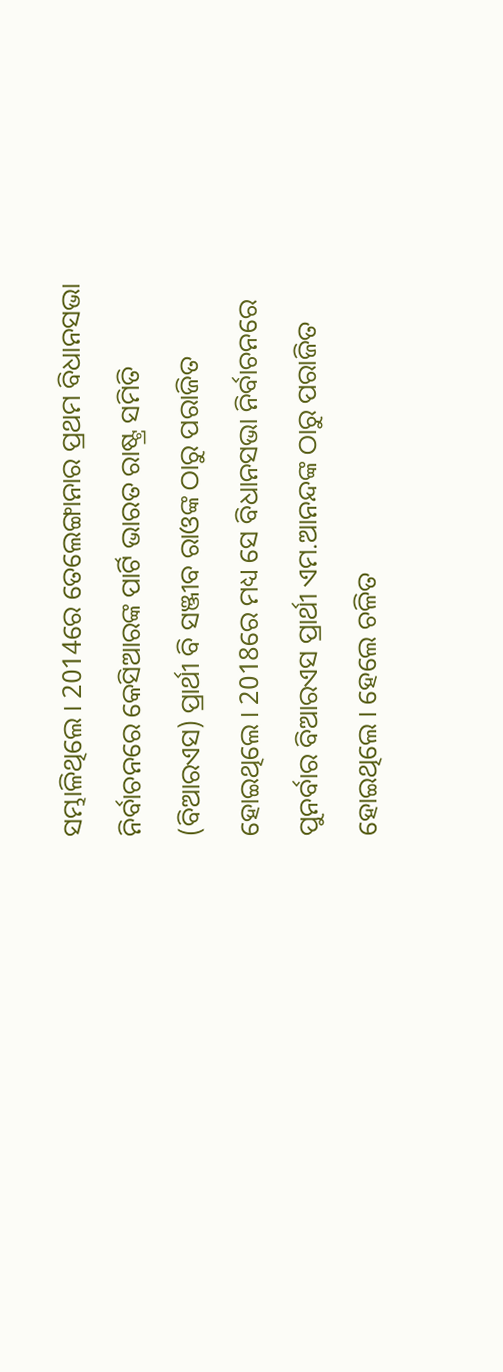ସମ୍ଭାଳିଥିଲେ । 2014ରେ ତେଲେଙ୍ଗାନାର ପ୍ରଥମ ବିଧାନସଭା ନିର୍ବାଚନରେ କେସିଆରଙ୍କ ପାର୍ଟି ଭାରତ ରାଷ୍ଟ୍ର ସମିତି (ବିଆରଏସ) ପ୍ରାର୍ଥୀ ବି ସଞ୍ଜୀବ ରାଓଙ୍କ ଠାରୁ ପରାଜିତ ହୋଇଥିଲେ । 2018ରେ ମଧ୍ୟ ସେ ବିଧାନସଭା ନିର୍ବାଚନରେ ପୁନର୍ବାର ବିଆରଏସ ପ୍ରାର୍ଥୀ ଏମ.ଆନନ୍ଦଙ୍କ ଠାରୁ ପରାଜିତ ହୋଇଥିଲେ । ହେଲେ ଚଳିତ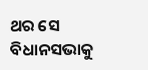ଥର ସେ ବିଧାନସଭାକୁ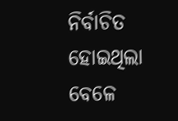ନିର୍ବାଚିତ ହୋଇଥିଲା ବେଳେ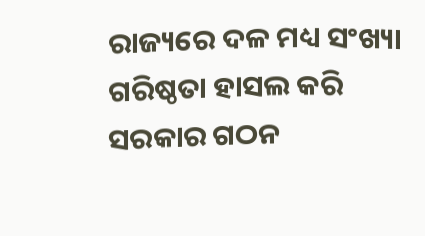ରାଜ୍ୟରେ ଦଳ ମଧ୍ୟ ସଂଖ୍ୟା ଗରିଷ୍ଠତା ହାସଲ କରି ସରକାର ଗଠନ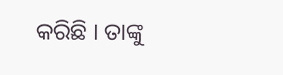କରିଛି । ତାଙ୍କୁ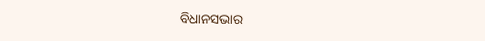ବିଧାନସଭାର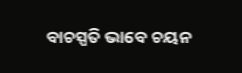ବାଚସ୍ପତି ଭାବେ ଚୟନ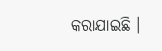କରାଯାଇଛି ।